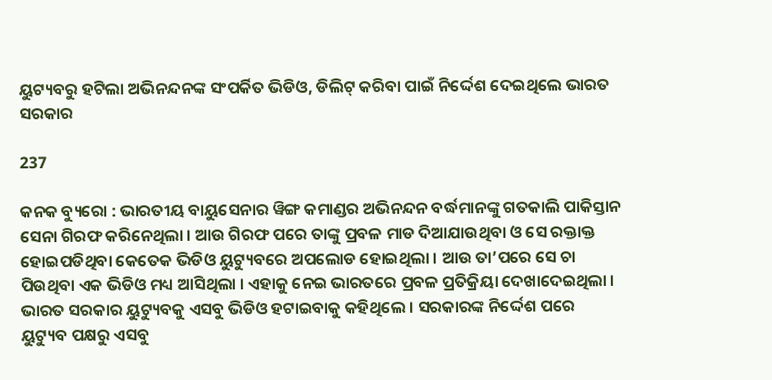ୟୁଟ୍ୟବରୁ ହଟିଲା ଅଭିନନ୍ଦନଙ୍କ ସଂପର୍କିତ ଭିଡିଓ, ଡିଲିଟ୍ କରିବା ପାଇଁ ନିର୍ଦ୍ଦେଶ ଦେଇଥିଲେ ଭାରତ ସରକାର

237

କନକ ବ୍ୟୁରୋ : ଭାରତୀୟ ବାୟୁସେନାର ୱିଙ୍ଗ କମାଣ୍ଡର ଅଭିନନ୍ଦନ ବର୍ଦ୍ଧମାନଙ୍କୁ ଗତକାଲି ପାକିସ୍ତାନ ସେନା ଗିରଫ କରିନେଥିଲା । ଆଉ ଗିରଫ ପରେ ତାଙ୍କୁ ପ୍ରବଳ ମାଡ ଦିଆଯାଉଥିବା ଓ ସେ ରକ୍ତାକ୍ତ ହୋଇପଡିଥିବା କେତେକ ଭିଡିଓ ୟୁଟ୍ୟୁବରେ ଅପଲୋଡ ହୋଇଥିଲା । ଆଉ ତା’ପରେ ସେ ଚା ପିଉଥିବା ଏକ ଭିଡିଓ ମଧ୍ୟ ଆସିଥିଲା । ଏହାକୁ ନେଇ ଭାରତରେ ପ୍ରବଳ ପ୍ରତିକ୍ରିୟା ଦେଖାଦେଇଥିଲା । ଭାରତ ସରକାର ୟୁଟ୍ୟୁବକୁ ଏସବୁ ଭିଡିଓ ହଟାଇବାକୁ କହିଥିଲେ । ସରକାରଙ୍କ ନିର୍ଦ୍ଦେଶ ପରେ ୟୁଟ୍ୟୁବ ପକ୍ଷରୁ ଏସବୁ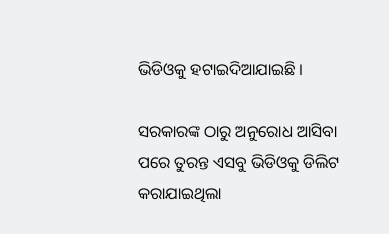ଭିଡିଓକୁ ହଟାଇଦିଆଯାଇଛି ।

ସରକାରଙ୍କ ଠାରୁ ଅନୁରୋଧ ଆସିବା ପରେ ତୁରନ୍ତ ଏସବୁ ଭିଡିଓକୁ ଡିଲିଟ କରାଯାଇଥିଲା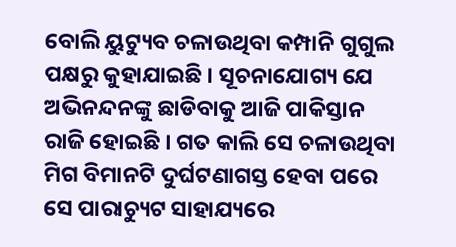ବୋଲି ୟୁଟ୍ୟୁବ ଚଳାଉଥିବା କମ୍ପାନି ଗୁଗୁଲ ପକ୍ଷରୁ କୁହାଯାଇଛି । ସୂଚନାଯୋଗ୍ୟ ଯେ ଅଭିନନ୍ଦନଙ୍କୁ ଛାଡିବାକୁ ଆଜି ପାକିସ୍ତାନ ରାଜି ହୋଇଛି । ଗତ କାଲି ସେ ଚଳାଉଥିବା ମିଗ ବିମାନଟି ଦୁର୍ଘଟଣାଗସ୍ତ ହେବା ପରେ ସେ ପାରାଚ୍ୟୁଟ ସାହାଯ୍ୟରେ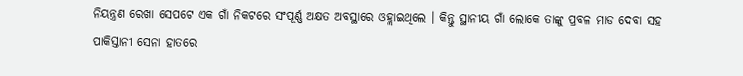ନିୟନ୍ତ୍ରଣ ରେଖା ସେପଟେ ଏକ ଗାଁ ନିକଟରେ ସଂପୂର୍ଣ୍ଣ ଅକ୍ଷତ ଅବସ୍ଥାରେ ଓହ୍ଲାଇଥିଲେ । କିନ୍ତୁ ସ୍ଥାନୀୟ ଗାଁ ଲୋକେ ତାଙ୍କୁ ପ୍ରବଳ ମାଡ ଦେବା ସହ ପାକିସ୍ତାନୀ ସେନା ହାତରେ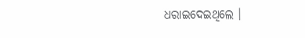ଧରାଇଦେଇଥିଲେ ।